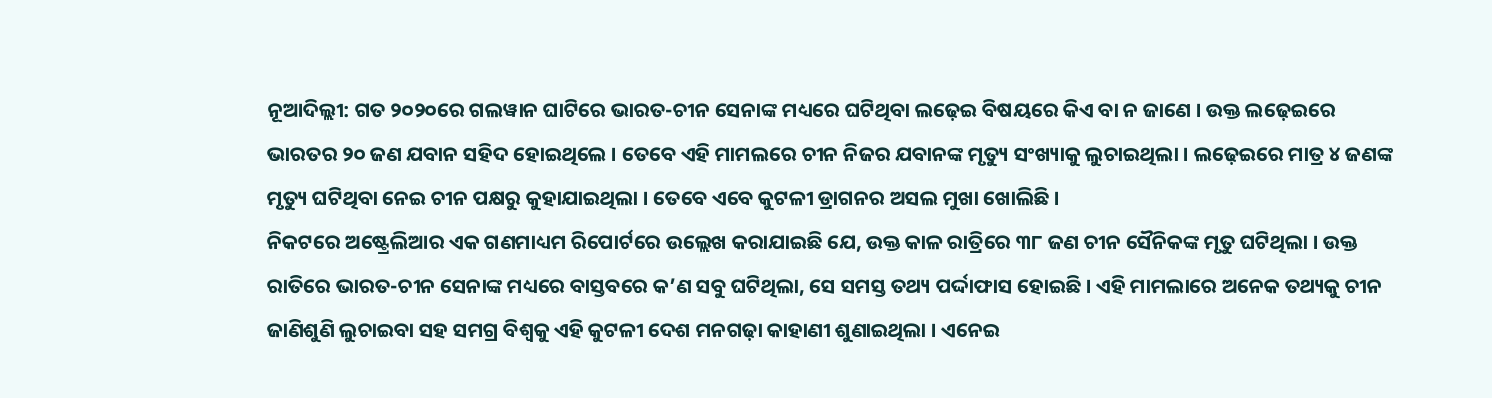ନୂଆଦିଲ୍ଲୀ: ଗତ ୨୦୨୦ରେ ଗଲୱାନ ଘାଟିରେ ଭାରତ-ଚୀନ ସେନାଙ୍କ ମଧ୍ୟରେ ଘଟିଥିବା ଲଢ଼େଇ ବିଷୟରେ କିଏ ବା ନ ଜାଣେ । ଉକ୍ତ ଲଢ଼େଇରେ ଭାରତର ୨୦ ଜଣ ଯବାନ ସହିଦ ହୋଇଥିଲେ । ତେବେ ଏହି ମାମଲରେ ଚୀନ ନିଜର ଯବାନଙ୍କ ମୃତ୍ୟୁ ସଂଖ୍ୟାକୁ ଲୁଚାଇଥିଲା । ଲଢ଼େଇରେ ମାତ୍ର ୪ ଜଣଙ୍କ ମୃତ୍ୟୁ ଘଟିଥିବା ନେଇ ଚୀନ ପକ୍ଷରୁ କୁହାଯାଇଥିଲା । ତେବେ ଏବେ କୁଟଳୀ ଡ୍ରାଗନର ଅସଲ ମୁଖା ଖୋଲିଛି ।
ନିକଟରେ ଅଷ୍ଟ୍ରେଲିଆର ଏକ ଗଣମାଧ୍ୟମ ରିପୋର୍ଟରେ ଉଲ୍ଲେଖ କରାଯାଇଛି ଯେ, ଉକ୍ତ କାଳ ରାତ୍ରିରେ ୩୮ ଜଣ ଚୀନ ସୈନିକଙ୍କ ମୃତୁ ଘଟିଥିଲା । ଉକ୍ତ ରାତିରେ ଭାରତ-ଚୀନ ସେନାଙ୍କ ମଧ୍ୟରେ ବାସ୍ତବରେ କ’ଣ ସବୁ ଘଟିଥିଲା, ସେ ସମସ୍ତ ତଥ୍ୟ ପର୍ଦ୍ଦାଫାସ ହୋଇଛି । ଏହି ମାମଲାରେ ଅନେକ ତଥ୍ୟକୁ ଚୀନ ଜାଣିଶୁଣି ଲୁଚାଇବା ସହ ସମଗ୍ର ବିଶ୍ୱକୁ ଏହି କୁଟଳୀ ଦେଶ ମନଗଢ଼ା କାହାଣୀ ଶୁଣାଇଥିଲା । ଏନେଇ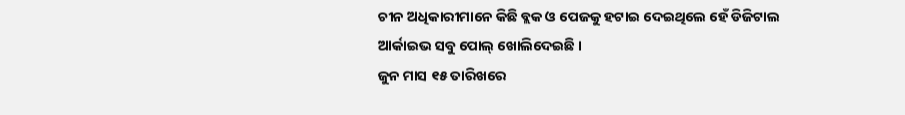ଚୀନ ଅଧିକାରୀମାନେ କିଛି ବ୍ଲକ ଓ ପେଜକୁ ହଟାଇ ଦେଇଥିଲେ ହେଁ ଡିଜିଟାଲ ଆର୍କାଇଭ ସବୁ ପୋଲ୍ ଖୋଲିଦେଇଛି ।
ଜୁନ ମାସ ୧୫ ତାରିଖରେ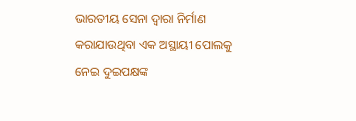ଭାରତୀୟ ସେନା ଦ୍ୱାରା ନିର୍ମାଣ କରାଯାଉଥିବା ଏକ ଅସ୍ଥାୟୀ ପୋଲକୁ ନେଇ ଦୁଇପକ୍ଷଙ୍କ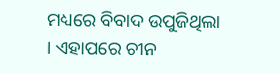ମଧ୍ୟରେ ବିବାଦ ଉପୁଜିଥିଲା । ଏହାପରେ ଚୀନ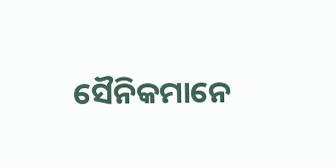ସୈନିକମାନେ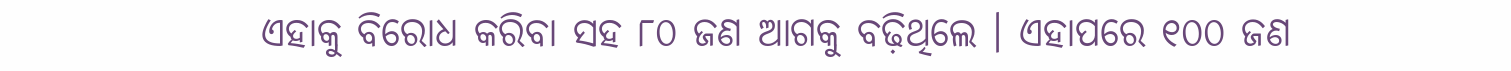ଏହାକୁ ବିରୋଧ କରିବା ସହ ୮୦ ଜଣ ଆଗକୁ ବଢ଼ିଥିଲେ । ଏହାପରେ ୧୦୦ ଜଣ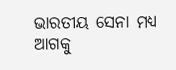ଭାରତୀୟ ସେନା ମଧ୍ୟ ଆଗକୁ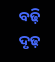ବଢ଼ି ଦୃଢ଼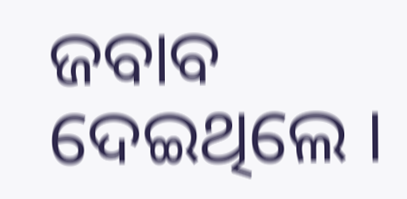ଜବାବ ଦେଇଥିଲେ ।